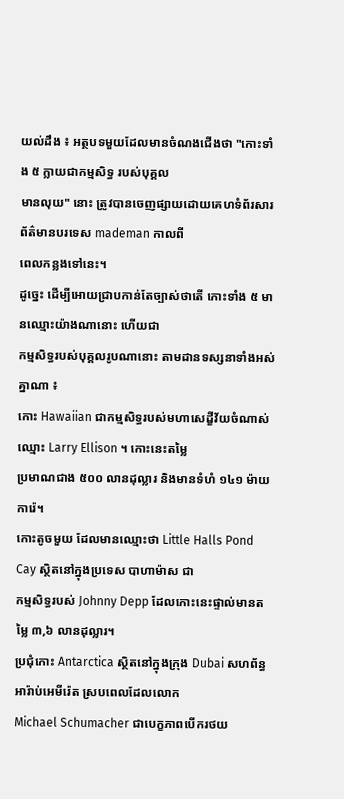យល់ដឹង ៖ អត្ថបទមួយដែលមានចំណងជើងថា "កោះទាំង ៥ ក្លាយជាកម្មសិទ្ធ របស់បុគ្គល
មានលុយ" នោះ ត្រូវបានចេញផ្សាយដោយគេហទំព័រសារព័ត៌មានបរទេស mademan កាលពី
ពេលកន្លងទៅនេះ។
ដូច្នេះ ដើម្បីអោយជ្រាបកាន់តែច្បាស់ថាតើ កោះទាំង ៥ មានឈ្មោះយ៉ាងណានោះ ហើយជា
កម្មសិទ្ធរបស់បុគ្គលរូបណានោះ តាមដានទស្សនាទាំងអស់គ្នាណា ៖
កោះ Hawaiian ជាកម្មសិទ្ធរបស់មហាសេដ្ខីវ័យចំណាស់ ឈ្មោះ Larry Ellison ។ កោះនេះតម្លៃ
ប្រមាណជាង ៥០០ លានដុល្លារ និងមានទំហំ ១៤១ ម៉ាយការ៉េ។
កោះតូចមួយ ដែលមានឈ្មោះថា Little Halls Pond Cay ស្ថិតនៅក្នុងប្រទេស បាហាម៉ាស ជា
កម្មសិទ្ធរបស់ Johnny Depp ដែលកោះនេះផ្ទាល់មានតម្លៃ ៣,៦ លានដុល្លារ។
ប្រជុំកោះ Antarctica ស្ថិតនៅក្នុងក្រុង Dubai សហព័ន្ធអារ៉ាប់អេមីរ៉េត ស្របពេលដែលលោក
Michael Schumacher ជាបេក្ខភាពបើករថយ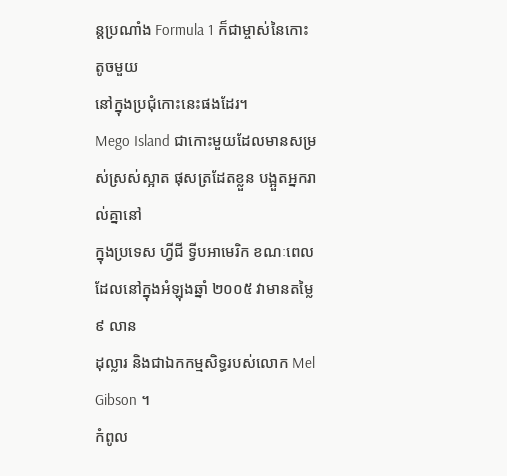ន្តប្រណាំង Formula 1 ក៏ជាម្ចាស់នៃកោះតូចមួយ
នៅក្នុងប្រជុំកោះនេះផងដែរ។
Mego Island ជាកោះមួយដែលមានសម្រស់ស្រស់ស្អាត ផុសត្រដែតខ្លួន បង្អួតអ្នករាល់គ្នានៅ
ក្នុងប្រទេស ហ្វីជី ទ្វីបអាមេរិក ខណៈពេលដែលនៅក្នុងអំឡុងឆ្នាំ ២០០៥ វាមានតម្លៃ ៩ លាន
ដុល្លារ និងជាឯកកម្មសិទ្ធរបស់លោក Mel Gibson ។
កំពូល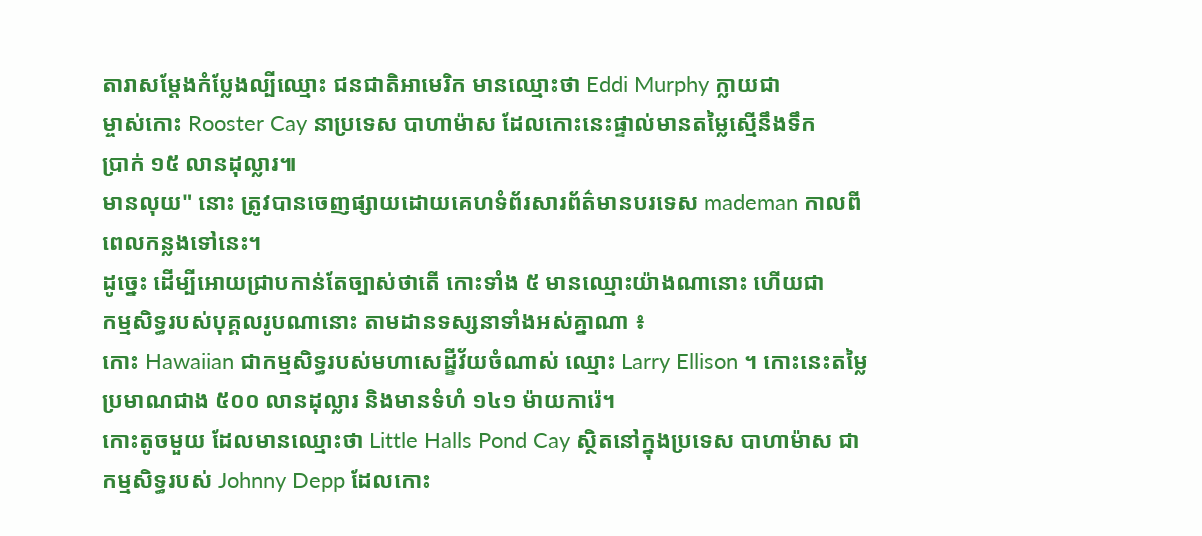តារាសម្តែងកំប្លែងល្បីឈ្មោះ ជនជាតិអាមេរិក មានឈ្មោះថា Eddi Murphy ក្លាយជា
ម្ចាស់កោះ Rooster Cay នាប្រទេស បាហាម៉ាស ដែលកោះនេះផ្ទាល់មានតម្លៃស្មើនឹងទឹក
ប្រាក់ ១៥ លានដុល្លារ៕
មានលុយ" នោះ ត្រូវបានចេញផ្សាយដោយគេហទំព័រសារព័ត៌មានបរទេស mademan កាលពី
ពេលកន្លងទៅនេះ។
ដូច្នេះ ដើម្បីអោយជ្រាបកាន់តែច្បាស់ថាតើ កោះទាំង ៥ មានឈ្មោះយ៉ាងណានោះ ហើយជា
កម្មសិទ្ធរបស់បុគ្គលរូបណានោះ តាមដានទស្សនាទាំងអស់គ្នាណា ៖
កោះ Hawaiian ជាកម្មសិទ្ធរបស់មហាសេដ្ខីវ័យចំណាស់ ឈ្មោះ Larry Ellison ។ កោះនេះតម្លៃ
ប្រមាណជាង ៥០០ លានដុល្លារ និងមានទំហំ ១៤១ ម៉ាយការ៉េ។
កោះតូចមួយ ដែលមានឈ្មោះថា Little Halls Pond Cay ស្ថិតនៅក្នុងប្រទេស បាហាម៉ាស ជា
កម្មសិទ្ធរបស់ Johnny Depp ដែលកោះ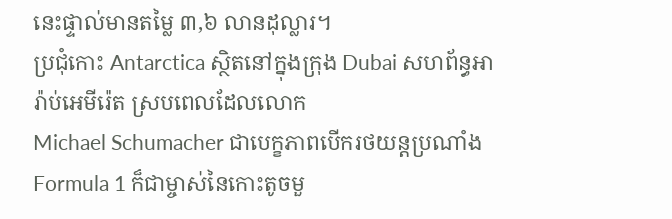នេះផ្ទាល់មានតម្លៃ ៣,៦ លានដុល្លារ។
ប្រជុំកោះ Antarctica ស្ថិតនៅក្នុងក្រុង Dubai សហព័ន្ធអារ៉ាប់អេមីរ៉េត ស្របពេលដែលលោក
Michael Schumacher ជាបេក្ខភាពបើករថយន្តប្រណាំង Formula 1 ក៏ជាម្ចាស់នៃកោះតូចមួ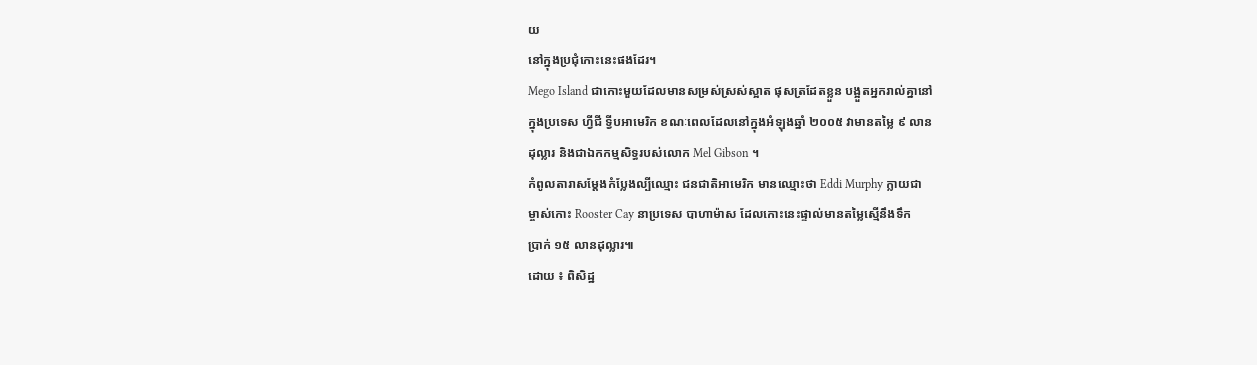យ
នៅក្នុងប្រជុំកោះនេះផងដែរ។
Mego Island ជាកោះមួយដែលមានសម្រស់ស្រស់ស្អាត ផុសត្រដែតខ្លួន បង្អួតអ្នករាល់គ្នានៅ
ក្នុងប្រទេស ហ្វីជី ទ្វីបអាមេរិក ខណៈពេលដែលនៅក្នុងអំឡុងឆ្នាំ ២០០៥ វាមានតម្លៃ ៩ លាន
ដុល្លារ និងជាឯកកម្មសិទ្ធរបស់លោក Mel Gibson ។
កំពូលតារាសម្តែងកំប្លែងល្បីឈ្មោះ ជនជាតិអាមេរិក មានឈ្មោះថា Eddi Murphy ក្លាយជា
ម្ចាស់កោះ Rooster Cay នាប្រទេស បាហាម៉ាស ដែលកោះនេះផ្ទាល់មានតម្លៃស្មើនឹងទឹក
ប្រាក់ ១៥ លានដុល្លារ៕
ដោយ ៖ ពិសិដ្ឋ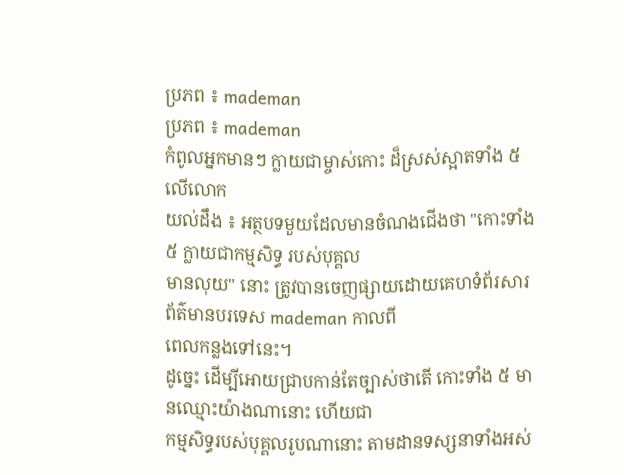ប្រភព ៖ mademan
ប្រភព ៖ mademan
កំពូលអ្នកមានៗ ក្លាយជាម្ចាស់កោះ ដ៏ស្រស់ស្អាតទាំង ៥ លើលោក
យល់ដឹង ៖ អត្ថបទមួយដែលមានចំណងជើងថា "កោះទាំង ៥ ក្លាយជាកម្មសិទ្ធ របស់បុគ្គល
មានលុយ" នោះ ត្រូវបានចេញផ្សាយដោយគេហទំព័រសារព័ត៌មានបរទេស mademan កាលពី
ពេលកន្លងទៅនេះ។
ដូច្នេះ ដើម្បីអោយជ្រាបកាន់តែច្បាស់ថាតើ កោះទាំង ៥ មានឈ្មោះយ៉ាងណានោះ ហើយជា
កម្មសិទ្ធរបស់បុគ្គលរូបណានោះ តាមដានទស្សនាទាំងអស់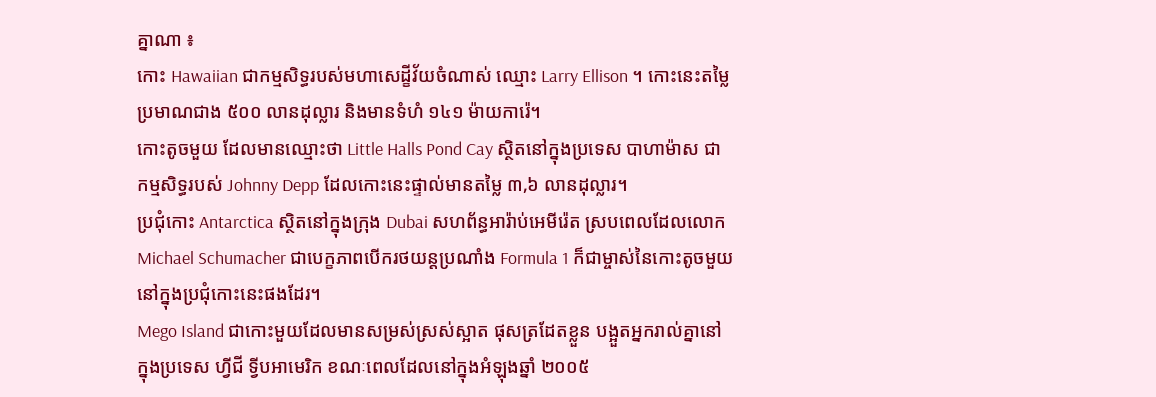គ្នាណា ៖
កោះ Hawaiian ជាកម្មសិទ្ធរបស់មហាសេដ្ខីវ័យចំណាស់ ឈ្មោះ Larry Ellison ។ កោះនេះតម្លៃ
ប្រមាណជាង ៥០០ លានដុល្លារ និងមានទំហំ ១៤១ ម៉ាយការ៉េ។
កោះតូចមួយ ដែលមានឈ្មោះថា Little Halls Pond Cay ស្ថិតនៅក្នុងប្រទេស បាហាម៉ាស ជា
កម្មសិទ្ធរបស់ Johnny Depp ដែលកោះនេះផ្ទាល់មានតម្លៃ ៣,៦ លានដុល្លារ។
ប្រជុំកោះ Antarctica ស្ថិតនៅក្នុងក្រុង Dubai សហព័ន្ធអារ៉ាប់អេមីរ៉េត ស្របពេលដែលលោក
Michael Schumacher ជាបេក្ខភាពបើករថយន្តប្រណាំង Formula 1 ក៏ជាម្ចាស់នៃកោះតូចមួយ
នៅក្នុងប្រជុំកោះនេះផងដែរ។
Mego Island ជាកោះមួយដែលមានសម្រស់ស្រស់ស្អាត ផុសត្រដែតខ្លួន បង្អួតអ្នករាល់គ្នានៅ
ក្នុងប្រទេស ហ្វីជី ទ្វីបអាមេរិក ខណៈពេលដែលនៅក្នុងអំឡុងឆ្នាំ ២០០៥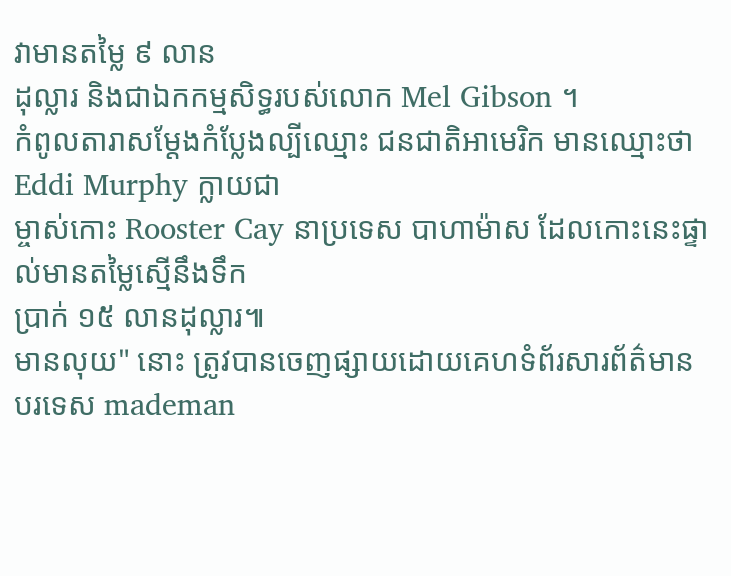វាមានតម្លៃ ៩ លាន
ដុល្លារ និងជាឯកកម្មសិទ្ធរបស់លោក Mel Gibson ។
កំពូលតារាសម្តែងកំប្លែងល្បីឈ្មោះ ជនជាតិអាមេរិក មានឈ្មោះថា Eddi Murphy ក្លាយជា
ម្ចាស់កោះ Rooster Cay នាប្រទេស បាហាម៉ាស ដែលកោះនេះផ្ទាល់មានតម្លៃស្មើនឹងទឹក
ប្រាក់ ១៥ លានដុល្លារ៕
មានលុយ" នោះ ត្រូវបានចេញផ្សាយដោយគេហទំព័រសារព័ត៌មានបរទេស mademan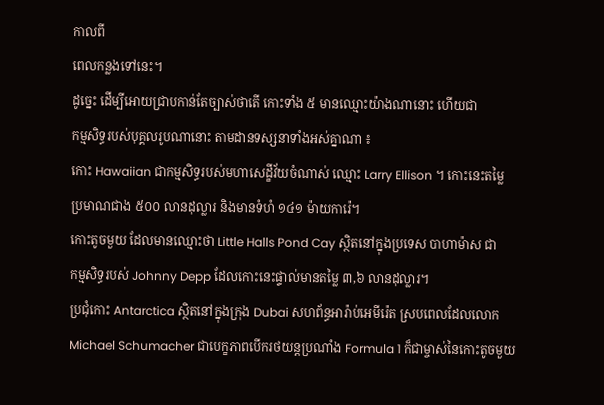កាលពី
ពេលកន្លងទៅនេះ។
ដូច្នេះ ដើម្បីអោយជ្រាបកាន់តែច្បាស់ថាតើ កោះទាំង ៥ មានឈ្មោះយ៉ាងណានោះ ហើយជា
កម្មសិទ្ធរបស់បុគ្គលរូបណានោះ តាមដានទស្សនាទាំងអស់គ្នាណា ៖
កោះ Hawaiian ជាកម្មសិទ្ធរបស់មហាសេដ្ខីវ័យចំណាស់ ឈ្មោះ Larry Ellison ។ កោះនេះតម្លៃ
ប្រមាណជាង ៥០០ លានដុល្លារ និងមានទំហំ ១៤១ ម៉ាយការ៉េ។
កោះតូចមួយ ដែលមានឈ្មោះថា Little Halls Pond Cay ស្ថិតនៅក្នុងប្រទេស បាហាម៉ាស ជា
កម្មសិទ្ធរបស់ Johnny Depp ដែលកោះនេះផ្ទាល់មានតម្លៃ ៣,៦ លានដុល្លារ។
ប្រជុំកោះ Antarctica ស្ថិតនៅក្នុងក្រុង Dubai សហព័ន្ធអារ៉ាប់អេមីរ៉េត ស្របពេលដែលលោក
Michael Schumacher ជាបេក្ខភាពបើករថយន្តប្រណាំង Formula 1 ក៏ជាម្ចាស់នៃកោះតូចមួយ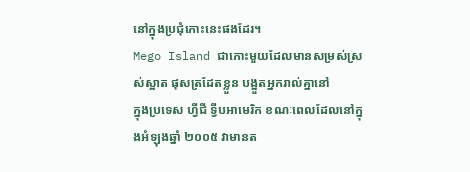នៅក្នុងប្រជុំកោះនេះផងដែរ។
Mego Island ជាកោះមួយដែលមានសម្រស់ស្រស់ស្អាត ផុសត្រដែតខ្លួន បង្អួតអ្នករាល់គ្នានៅ
ក្នុងប្រទេស ហ្វីជី ទ្វីបអាមេរិក ខណៈពេលដែលនៅក្នុងអំឡុងឆ្នាំ ២០០៥ វាមានត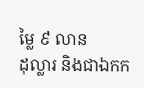ម្លៃ ៩ លាន
ដុល្លារ និងជាឯកក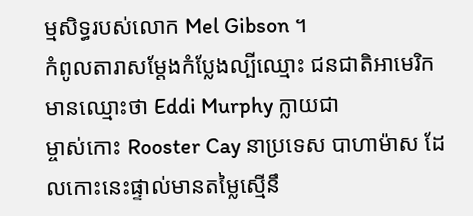ម្មសិទ្ធរបស់លោក Mel Gibson ។
កំពូលតារាសម្តែងកំប្លែងល្បីឈ្មោះ ជនជាតិអាមេរិក មានឈ្មោះថា Eddi Murphy ក្លាយជា
ម្ចាស់កោះ Rooster Cay នាប្រទេស បាហាម៉ាស ដែលកោះនេះផ្ទាល់មានតម្លៃស្មើនឹ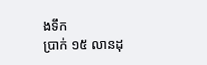ងទឹក
ប្រាក់ ១៥ លានដុ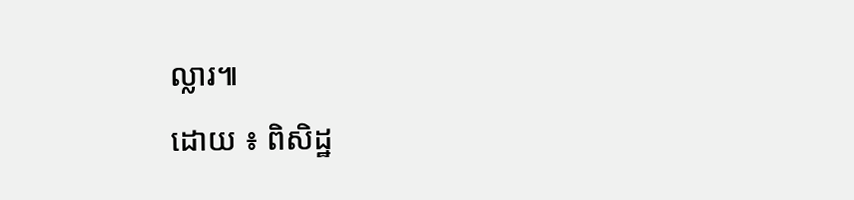ល្លារ៕
ដោយ ៖ ពិសិដ្ឋ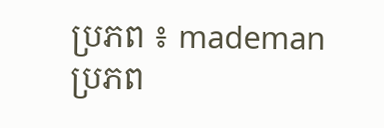ប្រភព ៖ mademan
ប្រភព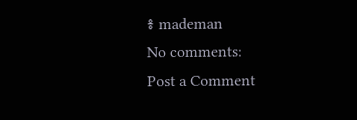៖ mademan
No comments:
Post a Comment